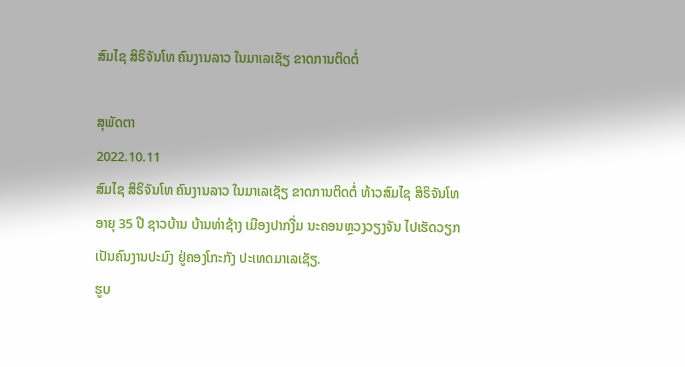ສົມໄຊ ສິຣິຈັນໂທ ຄົນງານລາວ ໃນມາເລເຊັຽ ຂາດການຕິດຕໍ່

ສຸພັດຕາ
2022.10.11
ສົມໄຊ ສິຣິຈັນໂທ ຄົນງານລາວ ໃນມາເລເຊັຽ ຂາດການຕິດຕໍ່ ທ້າວສົມໄຊ ສິຣິຈັນໂທ ອາຍຸ 35 ປີ ຊາວບ້ານ ບ້ານທ່າຊ້າງ ເມືອງປາກງື່ມ ນະຄອນຫຼວງວຽງຈັນ ໄປເຮັດວຽກເປັນຄົນງານປະມົງ ຢູ່ຄອງໂກະກັງ ປະເທດມາເລເຊັຽ.
ຮູບ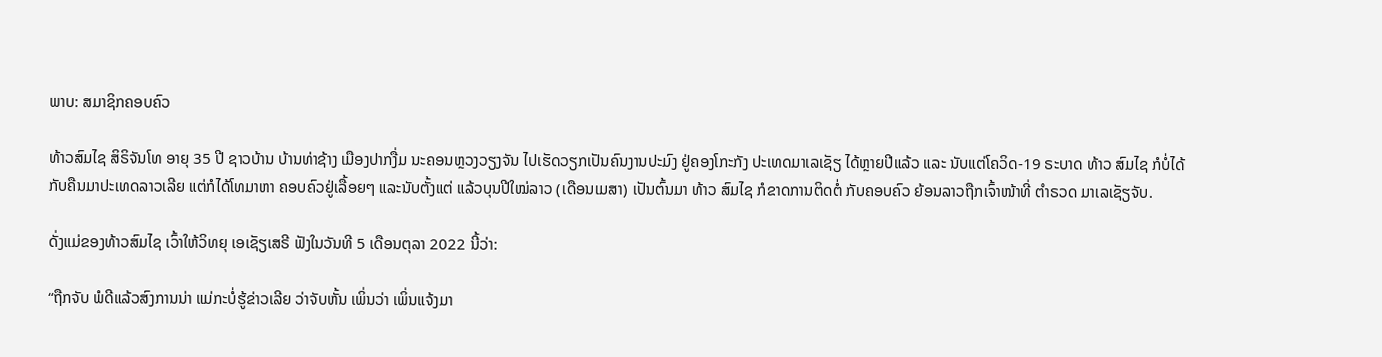ພາບ: ສມາຊິກຄອບຄົວ

ທ້າວສົມໄຊ ສິຣິຈັນໂທ ອາຍຸ 35 ປີ ຊາວບ້ານ ບ້ານທ່າຊ້າງ ເມືອງປາກງື່ມ ນະຄອນຫຼວງວຽງຈັນ ໄປເຮັດວຽກເປັນຄົນງານປະມົງ ຢູ່ຄອງໂກະກັງ ປະເທດມາເລເຊັຽ ໄດ້ຫຼາຍປີແລ້ວ ແລະ ນັບແຕ່ໂຄວິດ-19 ຣະບາດ ທ້າວ ສົມໄຊ ກໍບໍ່ໄດ້ກັບຄືນມາປະເທດລາວເລີຍ ແຕ່ກໍໄດ້ໂທມາຫາ ຄອບຄົວຢູ່ເລື້ອຍໆ ແລະນັບຕັ້ງແຕ່ ແລ້ວບຸນປີໃໝ່ລາວ (ເດືອນເມສາ) ເປັນຕົ້ນມາ ທ້າວ ສົມໄຊ ກໍຂາດການຕິດຕໍ່ ກັບຄອບຄົວ ຍ້ອນລາວຖືກເຈົ້າໜ້າທີ່ ຕໍາຣວດ ມາເລເຊັຽຈັບ.

ດັ່ງແມ່ຂອງທ້າວສົມໄຊ ເວົ້າໃຫ້ວິທຍຸ ເອເຊັຽເສຣີ ຟັງໃນວັນທີ 5 ເດືອນຕຸລາ 2022 ນີ້ວ່າ:

“ຖືກຈັບ ພໍດີແລ້ວສົງການນ່າ ແມ່ກະບໍ່ຮູ້ຂ່າວເລີຍ ວ່າຈັບຫັ້ນ ເພິ່ນວ່າ ເພິ່ນແຈ້ງມາ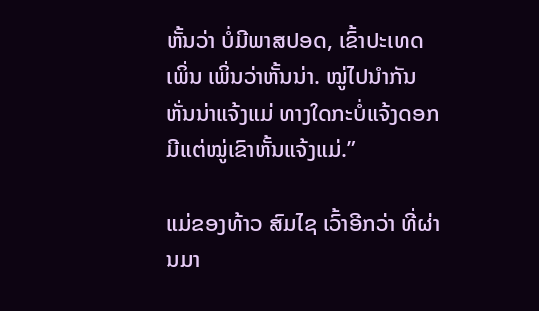ຫັ້ນວ່າ ບໍ່ມີພາສປອດ, ເຂົ້າປະເທດເພິ່ນ ເພິ່ນວ່າຫັ້ນນ່າ. ໝູ່ໄປນໍາກັນຫັ່ນນ່າແຈ້ງແມ່ ທາງໃດກະບໍ່ແຈ້ງດອກ ມີແຕ່ໝູ່ເຂົາຫັ້ນແຈ້ງແມ່.”

ແມ່ຂອງທ້າວ ສົມໄຊ ເວົ້າອີກວ່າ ທີ່ຜ່ານມາ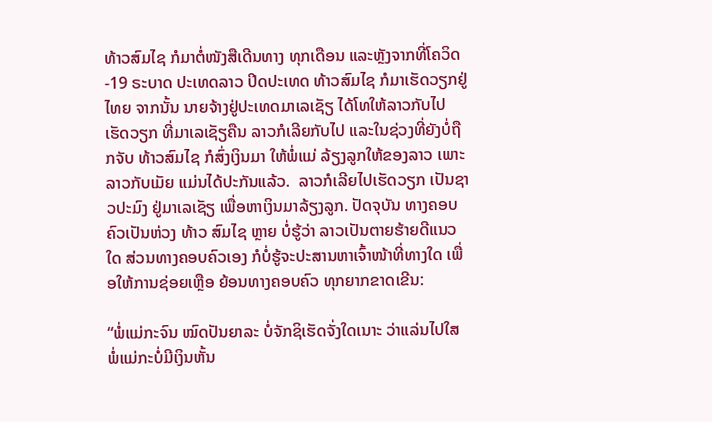ທ້າວສົມໄຊ ກໍມາຕໍ່ໜັງສືເດີນທາງ ທຸກເດືອນ ແລະຫຼັງຈາກທີ່ໂຄວິດ-19 ຣະບາດ ປະເທດລາວ ປິດປະເທດ ທ້າວສົມໄຊ ກໍມາເຮັດວຽກຢູ່ໄທຍ ຈາກນັ້ນ ນາຍຈ້າງຢູ່ປະເທດມາເລເຊັຽ ໄດ້ໂທໃຫ້ລາວກັບໄປເຮັດວຽກ ທີ່ມາເລເຊັຽຄືນ ລາວກໍເລີຍກັບໄປ ແລະໃນຊ່ວງທີ່ຍັງບໍ່ຖືກຈັບ ທ້າວສົມໄຊ ກໍສົ່ງເງິນມາ ໃຫ້ພໍ່ແມ່ ລ້ຽງລູກໃຫ້ຂອງລາວ ເພາະລາວກັບເມັຍ ແມ່ນໄດ້ປະກັນແລ້ວ.  ລາວກໍເລີຍໄປເຮັດວຽກ ເປັນຊາວປະມົງ ຢູ່ມາເລເຊັຽ ເພື່ອຫາເງິນມາລ້ຽງລູກ. ປັດຈຸບັນ ທາງຄອບຄົວເປັນຫ່ວງ ທ້າວ ສົມໄຊ ຫຼາຍ ບໍ່ຮູ້ວ່າ ລາວເປັນຕາຍຮ້າຍດີແນວໃດ ສ່ວນທາງຄອບຄົວເອງ ກໍບໍ່ຮູ້ຈະປະສານຫາເຈົ້າໜ້າທີ່ທາງໃດ ເພື່ອໃຫ້ການຊ່ອຍເຫຼືອ ຍ້ອນທາງຄອບຄົວ ທຸກຍາກຂາດເຂີນ:

“ພໍ່ແມ່ກະຈົນ ໝົດປັນຍາລະ ບໍ່ຈັກຊິເຮັດຈັ່ງໃດເນາະ ວ່າແລ່ນໄປໃສ ພໍ່ແມ່ກະບໍ່ມີເງິນຫັ້ນ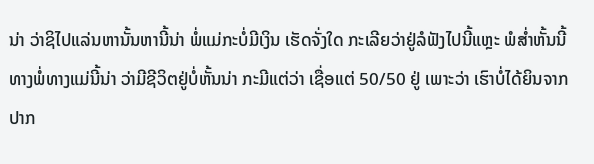ນ່າ ວ່າຊິໄປແລ່ນຫານັ້ນຫານີ້ນ່າ ພໍ່ແມ່ກະບໍ່ມີເງິນ ເຮັດຈັ່ງໃດ ກະເລີຍວ່າຢູ່ລໍຟັງໄປນີ້ແຫຼະ ພໍສໍ່າຫັ້ນນີ້ ທາງພໍ່ທາງແມ່ນີ້ນ່າ ວ່າມີຊີວິຕຢູ່ບໍ່ຫັ້ນນ່າ ກະມີແຕ່ວ່າ ເຊື່ອແຕ່ 50/50 ຢູ່ ເພາະວ່າ ເຮົາບໍ່ໄດ້ຍິນຈາກປາກ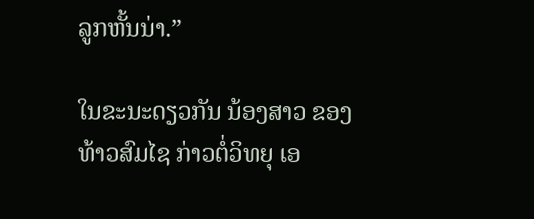ລູກຫັ້ນນ່າ.”

ໃນຂະນະດຽວກັນ ນ້ອງສາວ ຂອງທ້າວສົມໄຊ ກ່າວຕໍ່ວິທຍຸ ເອ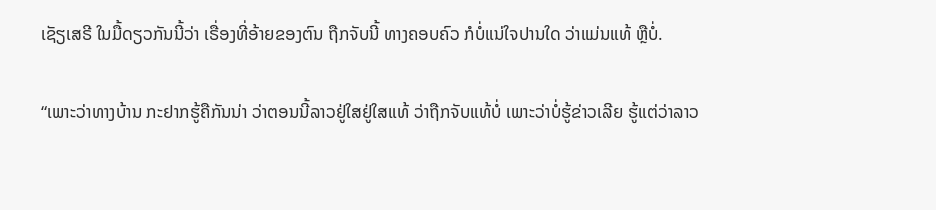ເຊັຽເສຣີ ໃນມື້ດຽວກັນນີ້ວ່າ ເຣື່ອງທີ່ອ້າຍຂອງຕົນ ຖືກຈັບນີ້ ທາງຄອບຄົວ ກໍບໍ່ແນ່ໃຈປານໃດ ວ່າແມ່ນແທ້ ຫຼືບໍ່.

“ເພາະວ່າທາງບ້ານ ກະຢາກຮູ້ຄືກັນນ່າ ວ່າຕອນນີ້ລາວຢູ່ໃສຢູ່ໃສແທ້ ວ່າຖືກຈັບແທ້ບໍ່ ເພາະວ່າບໍ່ຮູ້ຂ່າວເລີຍ ຮູ້ແຕ່ວ່າລາວ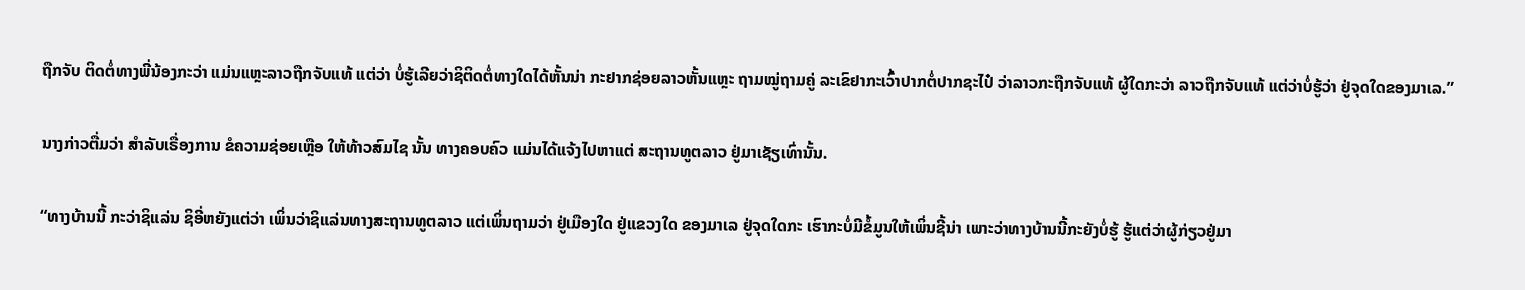ຖືກຈັບ ຕິດຕໍ່ທາງພີ່ນ້ອງກະວ່າ ແມ່ນແຫຼະລາວຖືກຈັບແທ້ ແຕ່ວ່າ ບໍ່ຮູ້ເລີຍວ່າຊິຕິດຕໍ່ທາງໃດໄດ້ຫັ້ນນ່າ ກະຢາກຊ່ອຍລາວຫັ້ນແຫຼະ ຖາມໝູ່ຖາມຄູ່ ລະເຂົຢາກະເວົ້າປາກຕໍ່ປາກຊະໄປ໋ ວ່າລາວກະຖືກຈັບແທ້ ຜູ້ໃດກະວ່າ ລາວຖືກຈັບແທ້ ແຕ່ວ່າບໍ່ຮູ້ວ່າ ຢູ່ຈຸດໃດຂອງມາເລ.”

ນາງກ່າວຕື່ມວ່າ ສໍາລັບເຣື່ອງການ ຂໍຄວາມຊ່ອຍເຫຼືອ ໃຫ້ທ້າວສົມໄຊ ນັ້ນ ທາງຄອບຄົວ ແມ່ນໄດ້ແຈ້ງໄປຫາແຕ່ ສະຖານທູຕລາວ ຢູ່ມາເຊັຽເທົ່ານັ້ນ.

“ທາງບ້ານນີ້ ກະວ່າຊິແລ່ນ ຊິອີ່ຫຍັງແຕ່ວ່າ ເພິ່ນວ່າຊິແລ່ນທາງສະຖານທູຕລາວ ແຕ່ເພິ່ນຖາມວ່າ ຢູ່ເມືອງໃດ ຢູ່ແຂວງໃດ ຂອງມາເລ ຢູ່ຈຸດໃດກະ ເຮົາກະບໍ່ມີຂໍ້ມູນໃຫ້ເພິ່ນຊີ້ນ່າ ເພາະວ່າທາງບ້ານນີ້ກະຍັງບໍ່ຮູ້ ຮູ້ແຕ່ວ່າຜູ້ກ່ຽວຢູ່ມາ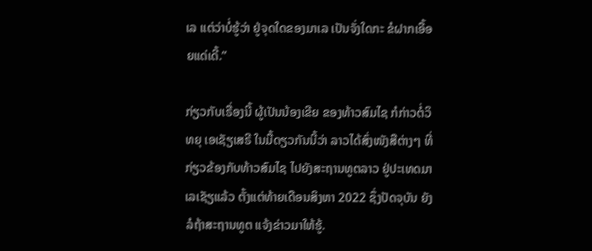ເລ ແຕ່ວ່າບໍ່ຮູ້ວ່າ ຢູ່ຈຸດໃດຂອງມາເລ ເປັນຈັ່ງໃດກະ ຂໍຝາກເອື້ອຍແດ່ເດີ້.”

ກ່ຽວກັບເຣື່ອງນີ້ ຜູ້ເປັນນ້ອງເຂີຍ ຂອງທ້າວສົມໄຊ ກໍກ່າວຕໍ່ວິທຍຸ ເອເຊັຽເສຣີ ໃນມື້ດຽວກັນນີ້ວ່າ ລາວໄດ້ສົ່ງໜັງສືຕ່າງໆ ທີ່ກ່ຽວຂ້ອງກັບທ້າວສົມໄຊ ໄປຍັງສະຖານທູຕລາວ ຢູ່ປະເທດມາເລເຊັຽແລ້ວ ຕັ້ງແຕ່ທ້າຍເດືອນສິງຫາ 2022 ຊຶ່ງປັດຈຸບັນ ຍັງລໍຖ້າສະຖານທູຕ ແຈ້ງຂ່າວມາໃຫ້ຮູ້.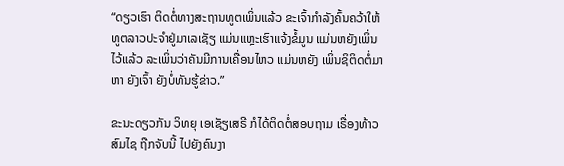“ດຽວເຮົາ ຕິດຕໍ່ທາງສະຖານທູຕເພິ່ນແລ້ວ ຂະເຈົ້າກໍາລັງຄົ້ນຄວ້າໃຫ້ ທູຕລາວປະຈໍາຢູ່ມາເລເຊັຽ ແມ່ນແຫຼະເຮົາແຈ້ງຂໍ້ມູນ ແມ່ນຫຍັງເພິ່ນໄວ້ແລ້ວ ລະເພິ່ນວ່າຄັນມີການເຄື່ອນໄຫວ ແມ່ນຫຍັງ ເພິ່ນຊິຕິດຕໍ່ມາຫາ ຍັງເຈົ້າ ຍັງບໍ່ທັນຮູ້ຂ່າວ.”

ຂະນະດຽວກັນ ວິທຍຸ ເອເຊັຽເສຣີ ກໍໄດ້ຕິດຕໍ່ສອບຖາມ ເຣື່ອງທ້າວສົມໄຊ ຖືກຈັບນີ້ ໄປຍັງຄົນງາ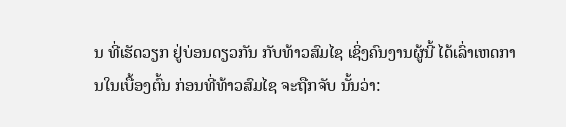ນ ທີ່ເຮັດວຽກ ຢູ່ບ່ອນດຽວກັນ ກັບທ້າວສົມໄຊ ເຊິ່ງຄົນງານຜູ້ນີ້ ໄດ້ເລົ່າເຫດການໃນເບື້ອງຕົ້ນ ກ່ອນທີ່ທ້າວສົມໄຊ ຈະຖືກຈັບ ນັ້ນວ່າ: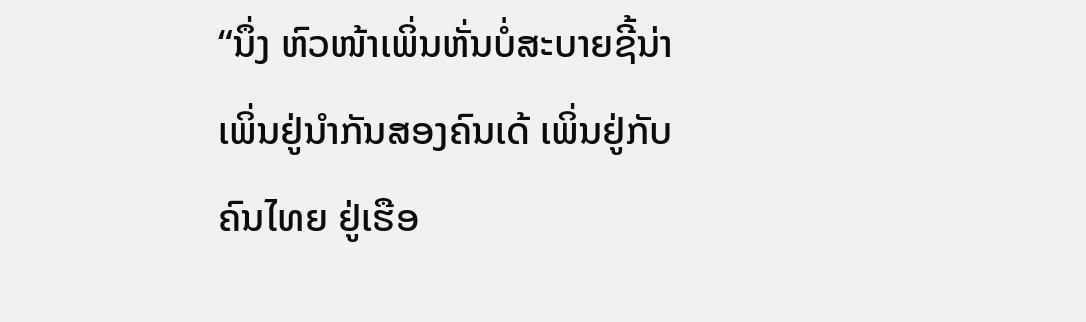“ນຶ່ງ ຫົວໜ້າເພິ່ນຫັ່ນບໍ່ສະບາຍຊີ້ນ່າ ເພິ່ນຢູ່ນໍາກັນສອງຄົນເດ້ ເພິ່ນຢູ່ກັບຄົນໄທຍ ຢູ່ເຮືອ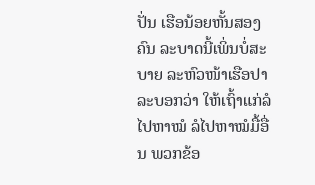ປັ່ນ ເຮືອນ້ອຍຫັ້ນສອງຄົນ ລະບາດນີ້ເພິ່ນບໍ່ສະບາຍ ລະຫົວໜ້າເຮືອປາລະບອກວ່າ ໃຫ້ເຖົ້າແກ່ລໍໄປຫາໝໍ ລໍໄປຫາໝໍມື້ອື່ນ ພວກຂ້ອ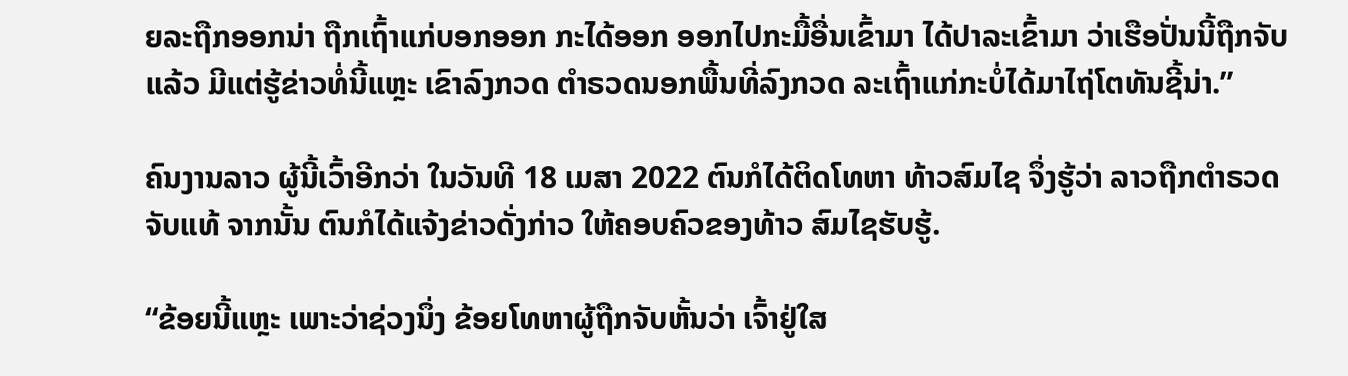ຍລະຖືກອອກນ່າ ຖືກເຖົ້າແກ່ບອກອອກ ກະໄດ້ອອກ ອອກໄປກະມື້ອື່ນເຂົ້າມາ ໄດ້ປາລະເຂົ້າມາ ວ່າເຮືອປັ່ນນີ້ຖືກຈັບແລ້ວ ມີແຕ່ຮູ້ຂ່າວທໍ່ນີ້ແຫຼະ ເຂົາລົງກວດ ຕໍາຣວດນອກພື້ນທີ່ລົງກວດ ລະເຖົ້າແກ່ກະບໍ່ໄດ້ມາໄຖ່ໂຕທັນຊີ້ນ່າ.”

ຄົນງານລາວ ຜູ້ນີ້ເວົ້າອີກວ່າ ໃນວັນທີ 18 ເມສາ 2022 ຕົນກໍໄດ້ຕິດໂທຫາ ທ້າວສົມໄຊ ຈຶ່ງຮູ້ວ່າ ລາວຖືກຕໍາຣວດຈັບແທ້ ຈາກນັ້ນ ຕົນກໍໄດ້ແຈ້ງຂ່າວດັ່ງກ່າວ ໃຫ້ຄອບຄົວຂອງທ້າວ ສົມໄຊຮັບຮູ້.

“ຂ້ອຍນີ້ແຫຼະ ເພາະວ່າຊ່ວງນຶ່ງ ຂ້ອຍໂທຫາຜູ້ຖືກຈັບຫັ້ນວ່າ ເຈົ້າຢູ່ໃສ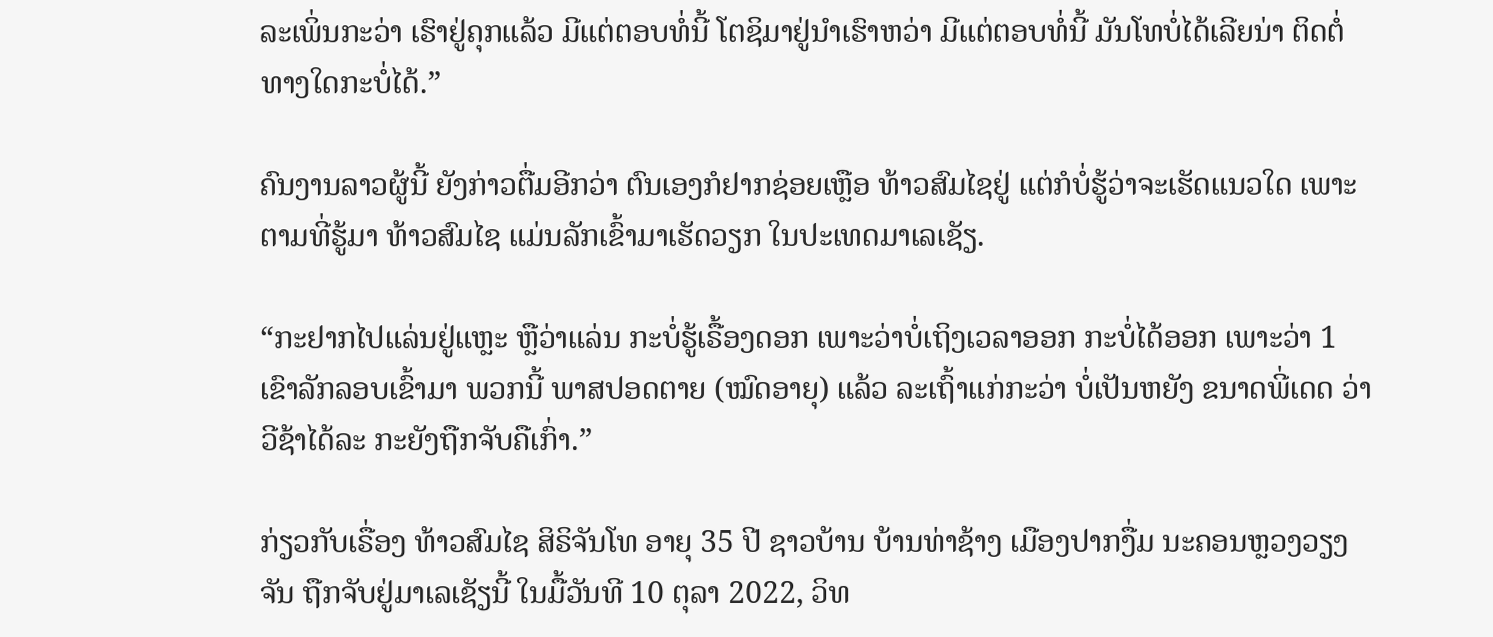ລະເພິ່ນກະວ່າ ເຮົາຢູ່ຄຸກແລ້ວ ມີແຕ່ຕອບທໍ່ນີ້ ໂຕຊິມາຢູ່ນໍາເຮົາຫວ່າ ມີແຕ່ຕອບທໍ່ນີ້ ມັນໂທບໍ່ໄດ້ເລີຍນ່າ ຕິດຕໍ່ທາງໃດກະບໍ່ໄດ້.”

ຄົນງານລາວຜູ້ນີ້ ຍັງກ່າວຕື່ມອີກວ່າ ຕົນເອງກໍຢາກຊ່ອຍເຫຼືອ ທ້າວສົມໄຊຢູ່ ແຕ່ກໍບໍ່ຮູ້ວ່າຈະເຮັດແນວໃດ ເພາະຕາມທີ່ຮູ້ມາ ທ້າວສົມໄຊ ແມ່ນລັກເຂົ້າມາເຮັດວຽກ ໃນປະເທດມາເລເຊັຽ.

“ກະຢາກໄປແລ່ນຢູ່ແຫຼະ ຫຼືວ່າແລ່ນ ກະບໍ່ຮູ້ເຣື້ອງດອກ ເພາະວ່າບໍ່ເຖິງເວລາອອກ ກະບໍ່ໄດ້ອອກ ເພາະວ່າ 1 ເຂົາລັກລອບເຂົ້າມາ ພວກນີ້ ພາສປອດຕາຍ (ໝົດອາຍຸ) ແລ້ວ ລະເຖົ້າແກ່ກະວ່າ ບໍ່ເປັນຫຍັງ ຂນາດພີ່ເດດ ວ່າ ວີຊ້າໄດ້ລະ ກະຍັງຖືກຈັບຄືເກົ່າ.”

ກ່ຽວກັບເຣື່ອງ ທ້າວສົມໄຊ ສິຣິຈັນໂທ ອາຍຸ 35 ປີ ຊາວບ້ານ ບ້ານທ່າຊ້າງ ເມືອງປາກງື່ມ ນະຄອນຫຼວງວຽງຈັນ ຖືກຈັບຢູ່ມາເລເຊັຽນີ້ ໃນມື້ວັນທີ 10 ຕຸລາ 2022, ວິທ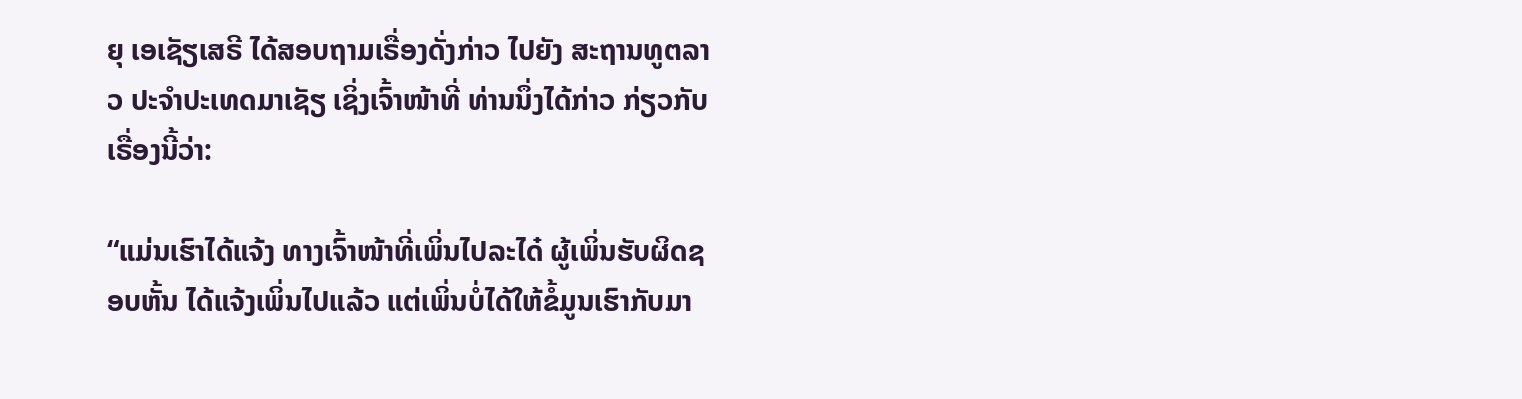ຍຸ ເອເຊັຽເສຣີ ໄດ້ສອບຖາມເຣື່ອງດັ່ງກ່າວ ໄປຍັງ ສະຖານທູຕລາວ ປະຈໍາປະເທດມາເຊັຽ ເຊິ່ງເຈົ້າໜ້າທີ່ ທ່ານນຶ່ງໄດ້ກ່າວ ກ່ຽວກັບເຣື່ອງນີ້ວ່າ:

“ແມ່ນເຮົາໄດ້ແຈ້ງ ທາງເຈົ້າໜ້າທີ່ເພິ່ນໄປລະໄດ໋ ຜູ້ເພິ່ນຮັບຜິດຊອບຫັ້ນ ໄດ້ແຈ້ງເພິ່ນໄປແລ້ວ ແຕ່ເພິ່ນບໍ່ໄດ້ໃຫ້ຂໍ້ມູນເຮົາກັບມາ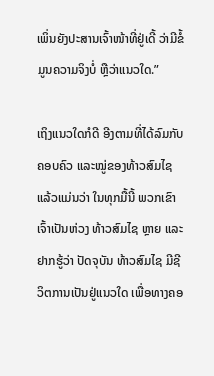ເພິ່ນຍັງປະສານເຈົ້າໜ້າທີ່ຢູ່ເດີ້ ວ່າມີຂໍ້ມູນຄວາມຈິງບໍ່ ຫຼືວ່າແນວໃດ.”

ເຖິງແນວໃດກໍດີ ອີງຕາມທີ່ໄດ້ລົມກັບຄອບຄົວ ແລະໝູ່ຂອງທ້າວສົມໄຊ ແລ້ວແມ່ນວ່າ ໃນທຸກມື້ນີ້ ພວກເຂົາເຈົ້າເປັນຫ່ວງ ທ້າວສົມໄຊ ຫຼາຍ ແລະຢາກຮູ້ວ່າ ປັດຈຸບັນ ທ້າວສົມໄຊ ມີຊີວິຕການເປັນຢູ່ແນວໃດ ເພື່ອທາງຄອ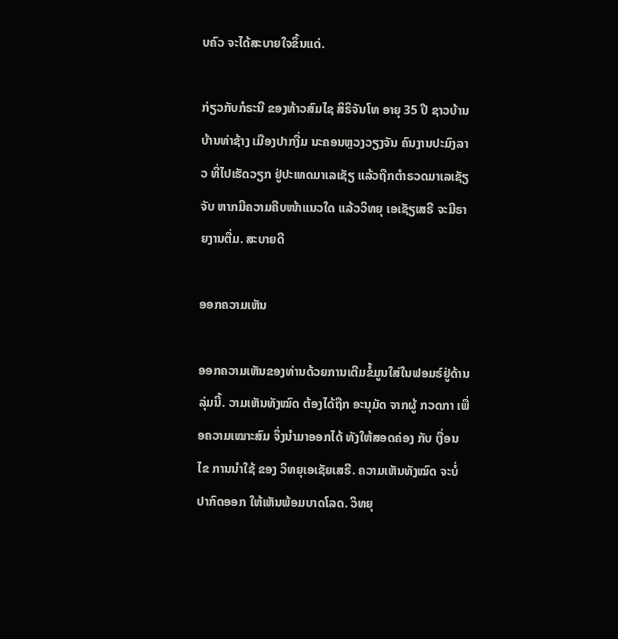ບຄົວ ຈະໄດ້ສະບາຍໃຈຂຶ້ນແດ່.

ກ່ຽວກັບກໍຣະນີ ຂອງທ້າວສົມໄຊ ສິຣິຈັນໂທ ອາຍຸ 35 ປີ ຊາວບ້ານ ບ້ານທ່າຊ້າງ ເມືອງປາກງື່ມ ນະຄອນຫຼວງວຽງຈັນ ຄົນງານປະມົງລາວ ທີ່ໄປເຮັດວຽກ ຢູ່ປະເທດມາເລເຊັຽ ແລ້ວຖືກຕໍາຣວດມາເລເຊັຽຈັບ ຫາກມີຄວາມຄືບໜ້າແນວໃດ ແລ້ວວິທຍຸ ເອເຊັຽເສຣີ ຈະມີຣາຍງານຕື່ມ. ສະບາຍດີ

ອອກຄວາມເຫັນ

ອອກຄວາມເຫັນຂອງທ່ານດ້ວຍການເຕີມຂໍ້ມູນໃສ່ໃນຟອມຣ໌ຢູ່ດ້ານລຸ່ມນີ້. ວາມເຫັນທັງໝົດ ຕ້ອງໄດ້ຖືກ ອະນຸມັດ ຈາກຜູ້ ກວດກາ ເພື່ອຄວາມເໝາະສົມ ຈຶ່ງນໍາມາອອກໄດ້ ທັງໃຫ້ສອດຄ່ອງ ກັບ ເງື່ອນໄຂ ການນຳໃຊ້ ຂອງ ວິທຍຸເອເຊັຍເສຣີ. ຄວາມເຫັນທັງໝົດ ຈະບໍ່ປາກົດອອກ ໃຫ້ເຫັນພ້ອມບາດໂລດ. ວິທຍຸ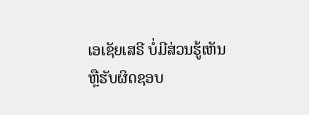ເອເຊັຍເສຣີ ບໍ່ມີສ່ວນຮູ້ເຫັນ ຫຼືຮັບຜິດຊອບ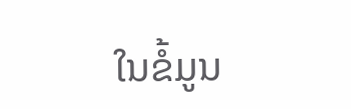ໃນຂໍ້ມູນ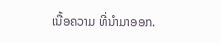ເນື້ອຄວາມ ທີ່ນໍາມາອອກ.